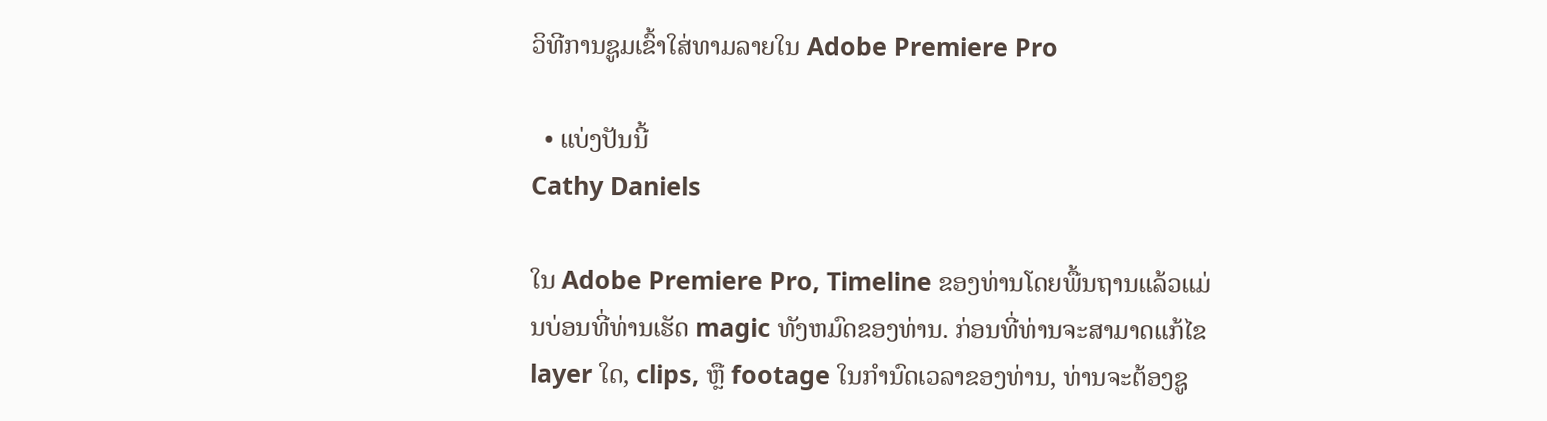ວິທີການຊູມເຂົ້າໃສ່ທາມລາຍໃນ Adobe Premiere Pro

  • ແບ່ງປັນນີ້
Cathy Daniels

ໃນ Adobe Premiere Pro, Timeline ຂອງທ່ານໂດຍພື້ນຖານແລ້ວແມ່ນບ່ອນທີ່ທ່ານເຮັດ magic ທັງຫມົດຂອງທ່ານ. ກ່ອນທີ່ທ່ານຈະສາມາດແກ້ໄຂ layer ໃດ, clips, ຫຼື footage ໃນກໍານົດເວລາຂອງທ່ານ, ທ່ານຈະຕ້ອງຊູ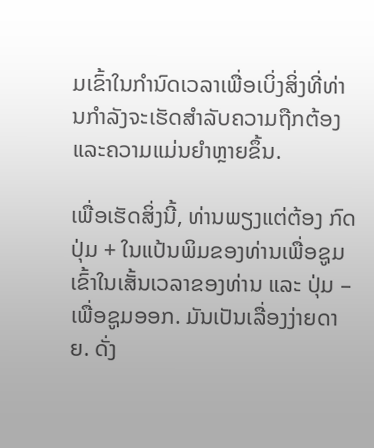ມເຂົ້າໃນກໍານົດເວລາເພື່ອເບິ່ງສິ່ງທີ່ທ່ານກໍາລັງຈະເຮັດສໍາລັບຄວາມຖືກຕ້ອງແລະຄວາມແມ່ນຍໍາຫຼາຍຂຶ້ນ.

ເພື່ອເຮັດສິ່ງນີ້, ທ່ານພຽງແຕ່ຕ້ອງ ກົດປຸ່ມ + ໃນແປ້ນພິມຂອງທ່ານເພື່ອຊູມເຂົ້າໃນເສັ້ນເວລາຂອງທ່ານ ແລະ ປຸ່ມ – ເພື່ອຊູມອອກ. ມັນເປັນເລື່ອງງ່າຍດາຍ. ດັ່ງ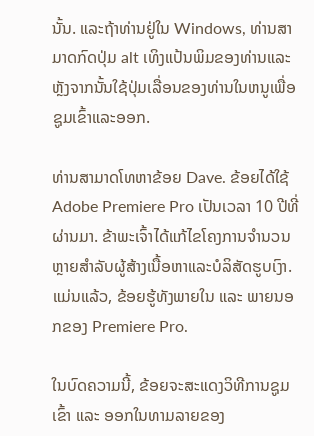ນັ້ນ. ແລະຖ້າທ່ານຢູ່ໃນ Windows, ທ່ານສາມາດກົດປຸ່ມ alt ເທິງແປ້ນພິມຂອງທ່ານແລະຫຼັງຈາກນັ້ນໃຊ້ປຸ່ມເລື່ອນຂອງທ່ານໃນຫນູເພື່ອຊູມເຂົ້າແລະອອກ.

ທ່ານສາມາດໂທຫາຂ້ອຍ Dave. ຂ້ອຍໄດ້ໃຊ້ Adobe Premiere Pro ເປັນເວລາ 10 ປີທີ່ຜ່ານມາ. ຂ້າພະເຈົ້າໄດ້ແກ້ໄຂໂຄງການຈໍານວນຫຼາຍສໍາລັບຜູ້ສ້າງເນື້ອຫາແລະບໍລິສັດຮູບເງົາ. ແມ່ນແລ້ວ, ຂ້ອຍຮູ້ທັງພາຍໃນ ແລະ ພາຍນອກຂອງ Premiere Pro.

ໃນບົດຄວາມນີ້, ຂ້ອຍຈະສະແດງວິທີການຊູມເຂົ້າ ແລະ ອອກໃນທາມລາຍຂອງ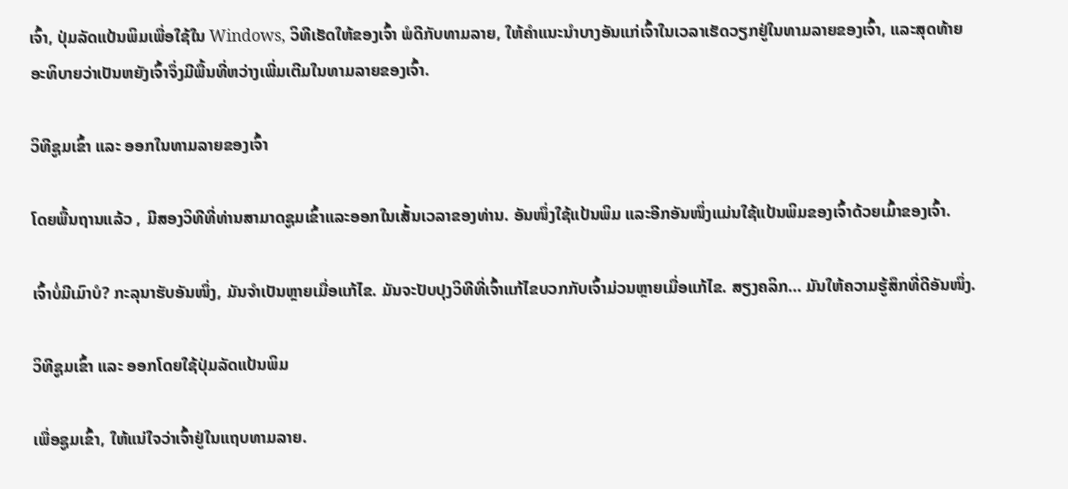ເຈົ້າ, ປຸ່ມລັດແປ້ນພິມເພື່ອໃຊ້ໃນ Windows, ວິທີເຮັດໃຫ້ຂອງເຈົ້າ ພໍດີກັບທາມລາຍ, ໃຫ້ຄຳແນະນຳບາງອັນແກ່ເຈົ້າໃນເວລາເຮັດວຽກຢູ່ໃນທາມລາຍຂອງເຈົ້າ, ແລະສຸດທ້າຍອະທິບາຍວ່າເປັນຫຍັງເຈົ້າຈຶ່ງມີພື້ນທີ່ຫວ່າງເພີ່ມເຕີມໃນທາມລາຍຂອງເຈົ້າ.

ວິທີຊູມເຂົ້າ ແລະ ອອກໃນທາມລາຍຂອງເຈົ້າ

ໂດຍພື້ນຖານແລ້ວ , ມີສອງວິທີທີ່ທ່ານສາມາດຊູມເຂົ້າແລະອອກໃນເສັ້ນເວລາຂອງທ່ານ. ອັນໜຶ່ງໃຊ້ແປ້ນພິມ ແລະອີກອັນໜຶ່ງແມ່ນໃຊ້ແປ້ນພິມຂອງເຈົ້າດ້ວຍເມົ້າຂອງເຈົ້າ.

ເຈົ້າບໍ່ມີເມົາບໍ? ກະລຸນາຮັບອັນໜຶ່ງ, ມັນຈຳເປັນຫຼາຍເມື່ອແກ້ໄຂ. ມັນຈະປັບປຸງວິທີທີ່ເຈົ້າແກ້ໄຂບວກກັບເຈົ້າມ່ວນຫຼາຍເມື່ອແກ້ໄຂ. ສຽງຄລິກ… ມັນໃຫ້ຄວາມຮູ້ສຶກທີ່ດີອັນໜຶ່ງ.

ວິທີຊູມເຂົ້າ ແລະ ອອກໂດຍໃຊ້ປຸ່ມລັດແປ້ນພິມ

ເພື່ອຊູມເຂົ້າ, ໃຫ້ແນ່ໃຈວ່າເຈົ້າຢູ່ໃນແຖບທາມລາຍ.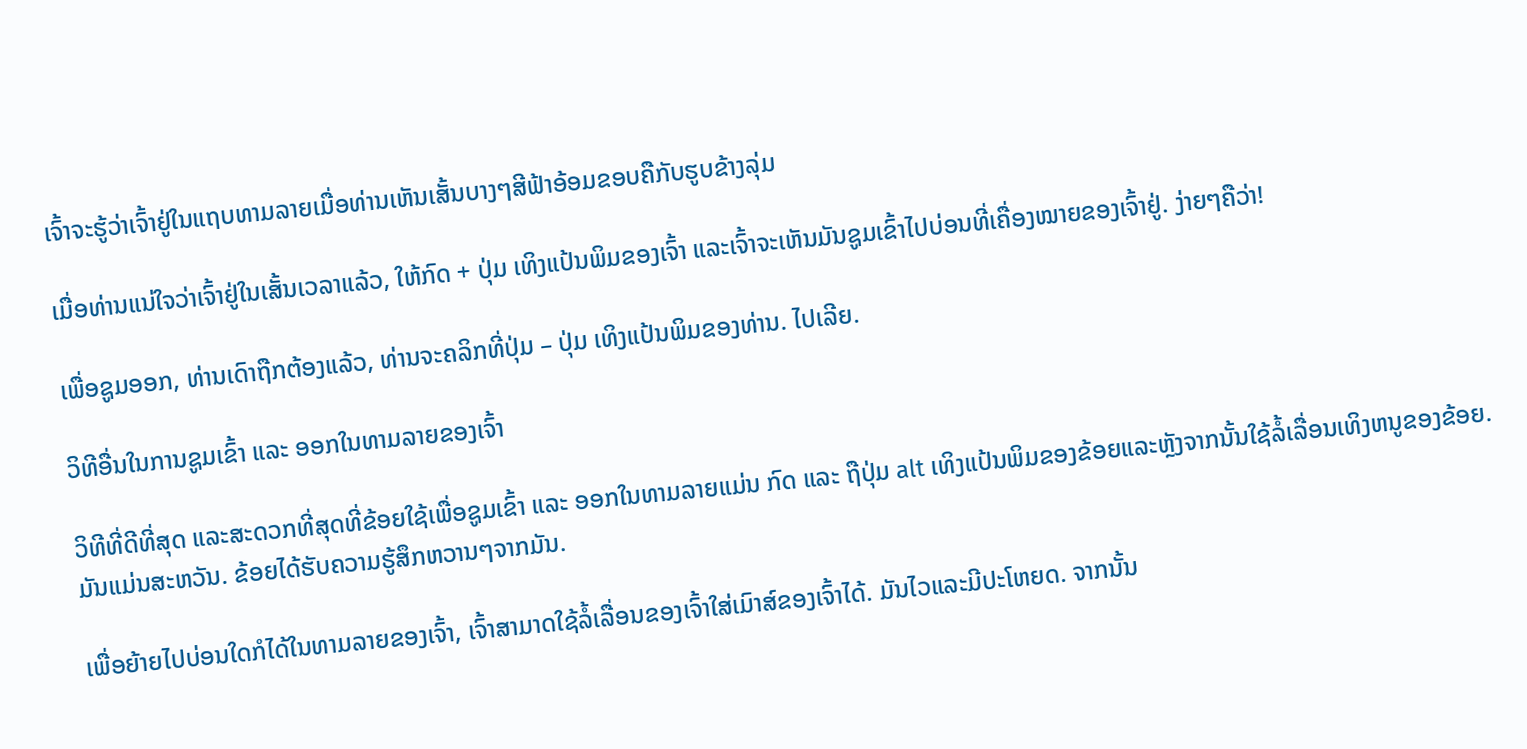ເຈົ້າຈະຮູ້ວ່າເຈົ້າຢູ່ໃນແຖບທາມລາຍເມື່ອທ່ານເຫັນເສັ້ນບາງໆສີຟ້າອ້ອມຂອບຄືກັບຮູບຂ້າງລຸ່ມ

ເມື່ອທ່ານແນ່ໃຈວ່າເຈົ້າຢູ່ໃນເສັ້ນເວລາແລ້ວ, ໃຫ້ກົດ + ປຸ່ມ ເທິງແປ້ນພິມຂອງເຈົ້າ ແລະເຈົ້າຈະເຫັນມັນຊູມເຂົ້າໄປບ່ອນທີ່ເຄື່ອງໝາຍຂອງເຈົ້າຢູ່. ງ່າຍໆຄືວ່າ!

ເພື່ອຊູມອອກ, ທ່ານເດົາຖືກຕ້ອງແລ້ວ, ທ່ານຈະຄລິກທີ່ປຸ່ມ – ປຸ່ມ ເທິງແປ້ນພິມຂອງທ່ານ. ໄປເລີຍ.

ວິທີອື່ນໃນການຊູມເຂົ້າ ແລະ ອອກໃນທາມລາຍຂອງເຈົ້າ

ວິທີທີ່ດີທີ່ສຸດ ແລະສະດວກທີ່ສຸດທີ່ຂ້ອຍໃຊ້ເພື່ອຊູມເຂົ້າ ແລະ ອອກໃນທາມລາຍແມ່ນ ກົດ ແລະ ຖືປຸ່ມ alt ເທິງແປ້ນພິມຂອງຂ້ອຍແລະຫຼັງຈາກນັ້ນໃຊ້ລໍ້ເລື່ອນເທິງຫນູຂອງຂ້ອຍ. ມັນແມ່ນສະຫວັນ. ຂ້ອຍໄດ້ຮັບຄວາມຮູ້ສຶກຫວານໆຈາກມັນ.

ເພື່ອຍ້າຍໄປບ່ອນໃດກໍໄດ້ໃນທາມລາຍຂອງເຈົ້າ, ເຈົ້າສາມາດໃຊ້ລໍ້ເລື່ອນຂອງເຈົ້າໃສ່ເມົາສ໌ຂອງເຈົ້າໄດ້. ມັນໄວແລະມີປະໂຫຍດ. ຈາກນັ້ນ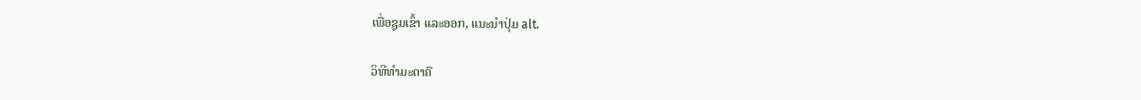ເພື່ອຊູມເຂົ້າ ແລະອອກ, ແນະນຳປຸ່ມ alt.

ວິທີທຳມະດາຄື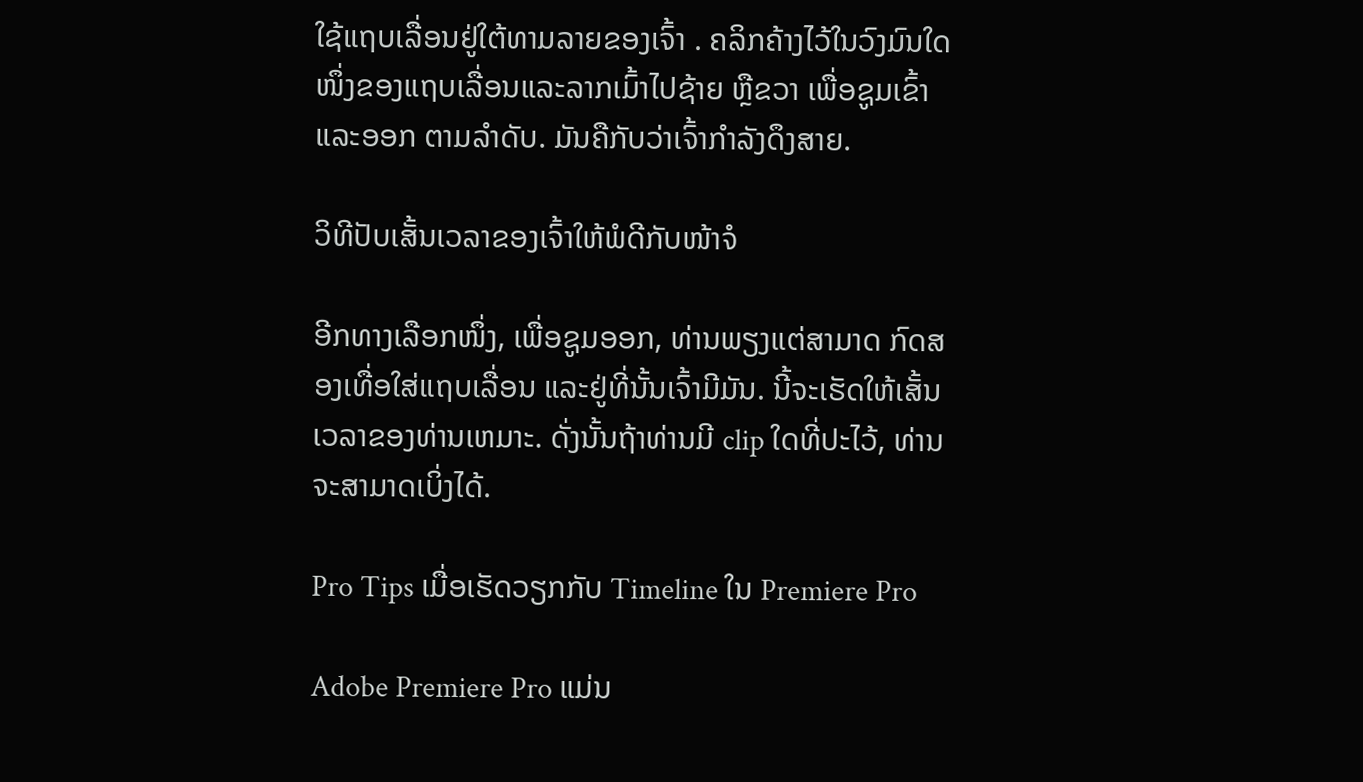ໃຊ້ແຖບເລື່ອນຢູ່ໃຕ້ທາມລາຍຂອງເຈົ້າ . ຄລິກຄ້າງໄວ້ໃນວົງມົນໃດໜຶ່ງຂອງແຖບເລື່ອນແລະລາກເມົ້າໄປຊ້າຍ ຫຼືຂວາ ເພື່ອຊູມເຂົ້າແລະອອກ ຕາມລຳດັບ. ມັນຄືກັບວ່າເຈົ້າກຳລັງດຶງສາຍ.

ວິທີປັບເສັ້ນເວລາຂອງເຈົ້າໃຫ້ພໍດີກັບໜ້າຈໍ

ອີກທາງເລືອກໜຶ່ງ, ເພື່ອຊູມອອກ, ທ່ານພຽງແຕ່ສາມາດ ກົດສອງເທື່ອໃສ່ແຖບເລື່ອນ ແລະຢູ່ທີ່ນັ້ນເຈົ້າມີມັນ. ນີ້ຈະເຮັດໃຫ້ເສັ້ນເວລາຂອງທ່ານເຫມາະ. ດັ່ງນັ້ນຖ້າທ່ານມີ clip ໃດທີ່ປະໄວ້, ທ່ານຈະສາມາດເບິ່ງໄດ້.

Pro Tips ເມື່ອເຮັດວຽກກັບ Timeline ໃນ Premiere Pro

Adobe Premiere Pro ແມ່ນ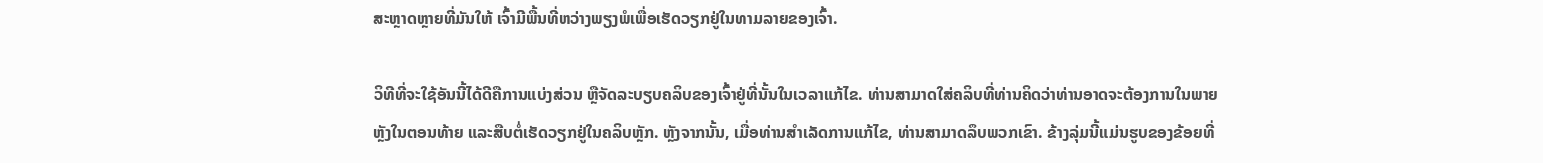ສະຫຼາດຫຼາຍທີ່ມັນໃຫ້ ເຈົ້າມີພື້ນທີ່ຫວ່າງພຽງພໍເພື່ອເຮັດວຽກຢູ່ໃນທາມລາຍຂອງເຈົ້າ.

ວິທີທີ່ຈະໃຊ້ອັນນີ້ໄດ້ດີຄືການແບ່ງສ່ວນ ຫຼືຈັດລະບຽບຄລິບຂອງເຈົ້າຢູ່ທີ່ນັ້ນໃນເວລາແກ້ໄຂ. ທ່ານສາມາດໃສ່ຄລິບທີ່ທ່ານຄິດວ່າທ່ານອາດຈະຕ້ອງການໃນພາຍຫຼັງໃນຕອນທ້າຍ ແລະສືບຕໍ່ເຮັດວຽກຢູ່ໃນຄລິບຫຼັກ. ຫຼັງຈາກນັ້ນ, ເມື່ອທ່ານສໍາເລັດການແກ້ໄຂ, ທ່ານສາມາດລຶບພວກເຂົາ. ຂ້າງລຸ່ມນີ້ແມ່ນຮູບຂອງຂ້ອຍທີ່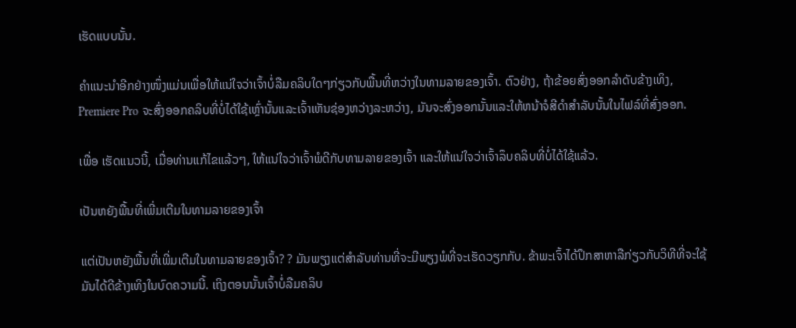ເຮັດແບບນັ້ນ.

ຄຳແນະນຳອີກຢ່າງໜຶ່ງແມ່ນເພື່ອໃຫ້ແນ່ໃຈວ່າເຈົ້າບໍ່ລືມຄລິບໃດໆກ່ຽວກັບພື້ນທີ່ຫວ່າງໃນທາມລາຍຂອງເຈົ້າ. ຕົວຢ່າງ, ຖ້າຂ້ອຍສົ່ງອອກລໍາດັບຂ້າງເທິງ, Premiere Pro ຈະສົ່ງອອກຄລິບທີ່ບໍ່ໄດ້ໃຊ້ເຫຼົ່ານັ້ນແລະເຈົ້າເຫັນຊ່ອງຫວ່າງລະຫວ່າງ, ມັນຈະສົ່ງອອກນັ້ນແລະໃຫ້ຫນ້າຈໍສີດໍາສໍາລັບນັ້ນໃນໄຟລ໌ທີ່ສົ່ງອອກ.

ເພື່ອ ເຮັດແນວນີ້, ເມື່ອທ່ານແກ້ໄຂແລ້ວໆ, ໃຫ້ແນ່ໃຈວ່າເຈົ້າພໍດີກັບທາມລາຍຂອງເຈົ້າ ແລະໃຫ້ແນ່ໃຈວ່າເຈົ້າລຶບຄລິບທີ່ບໍ່ໄດ້ໃຊ້ແລ້ວ.

ເປັນຫຍັງພື້ນທີ່ເພີ່ມເຕີມໃນທາມລາຍຂອງເຈົ້າ

ແຕ່ເປັນຫຍັງພື້ນທີ່ເພີ່ມເຕີມໃນທາມລາຍຂອງເຈົ້າ? ? ມັນພຽງແຕ່ສໍາລັບທ່ານທີ່ຈະມີພຽງພໍທີ່ຈະເຮັດວຽກກັບ. ຂ້າພະເຈົ້າໄດ້ປຶກສາຫາລືກ່ຽວກັບວິທີທີ່ຈະໃຊ້ມັນໄດ້ດີຂ້າງເທິງໃນບົດຄວາມນີ້. ເຖິງຕອນນັ້ນເຈົ້າບໍ່ລືມຄລິບ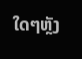ໃດໆຫຼັງ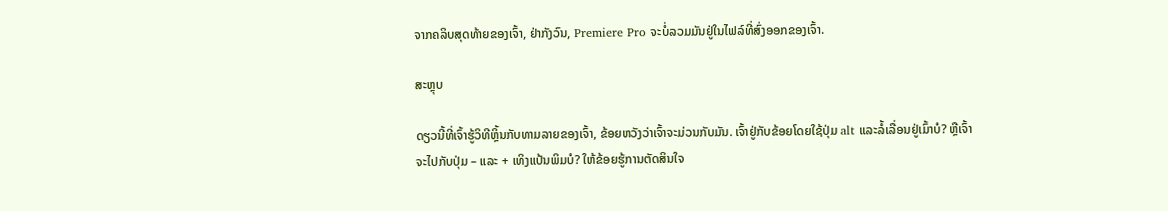ຈາກຄລິບສຸດທ້າຍຂອງເຈົ້າ, ຢ່າກັງວົນ, Premiere Pro ຈະບໍ່ລວມມັນຢູ່ໃນໄຟລ໌ທີ່ສົ່ງອອກຂອງເຈົ້າ.

ສະຫຼຸບ

ດຽວນີ້ທີ່ເຈົ້າຮູ້ວິທີຫຼິ້ນກັບທາມລາຍຂອງເຈົ້າ, ຂ້ອຍຫວັງວ່າເຈົ້າຈະມ່ວນກັບມັນ. ເຈົ້າຢູ່ກັບຂ້ອຍໂດຍໃຊ້ປຸ່ມ alt ແລະລໍ້ເລື່ອນຢູ່ເມົ້າບໍ? ຫຼືເຈົ້າຈະໄປກັບປຸ່ມ – ແລະ + ເທິງແປ້ນພິມບໍ? ໃຫ້ຂ້ອຍຮູ້ການຕັດສິນໃຈ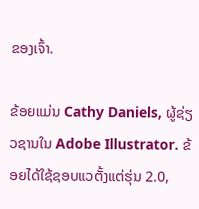ຂອງເຈົ້າ.

ຂ້ອຍແມ່ນ Cathy Daniels, ຜູ້ຊ່ຽວຊານໃນ Adobe Illustrator. ຂ້ອຍໄດ້ໃຊ້ຊອບແວຕັ້ງແຕ່ຮຸ່ນ 2.0,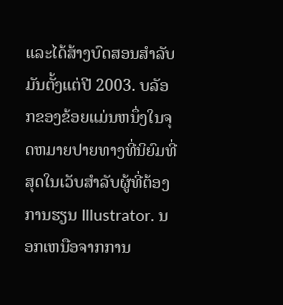ແລະໄດ້ສ້າງບົດສອນສໍາລັບມັນຕັ້ງແຕ່ປີ 2003. ບລັອກຂອງຂ້ອຍແມ່ນຫນຶ່ງໃນຈຸດຫມາຍປາຍທາງທີ່ນິຍົມທີ່ສຸດໃນເວັບສໍາລັບຜູ້ທີ່ຕ້ອງການຮຽນ Illustrator. ນອກເຫນືອຈາກການ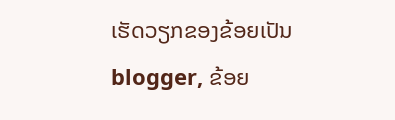ເຮັດວຽກຂອງຂ້ອຍເປັນ blogger, ຂ້ອຍ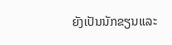ຍັງເປັນນັກຂຽນແລະ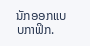ນັກອອກແບບກາຟິກ.